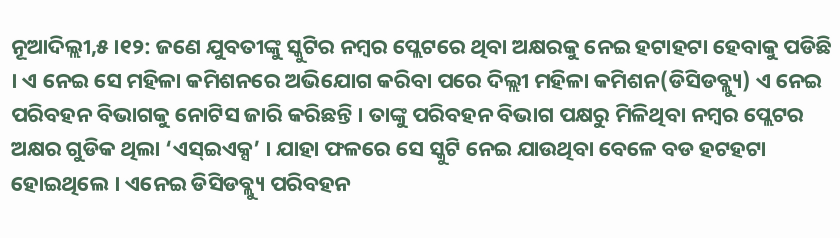ନୂଆଦିଲ୍ଲୀ,୫ ।୧୨: ଜଣେ ଯୁବତୀଙ୍କୁ ସ୍କୁଟିର ନମ୍ବର ପ୍ଲେଟରେ ଥିବା ଅକ୍ଷରକୁ ନେଇ ହଟାହଟା ହେବାକୁ ପଡିଛି । ଏ ନେଇ ସେ ମହିଳା କମିଶନରେ ଅଭିଯୋଗ କରିବା ପରେ ଦିଲ୍ଲୀ ମହିଳା କମିଶନ(ଡିସିଡବ୍ଲ୍ୟୁ) ଏ ନେଇ ପରିବହନ ବିଭାଗକୁ ନୋଟିସ ଜାରି କରିଛନ୍ତି । ତାଙ୍କୁ ପରିବହନ ବିଭାଗ ପକ୍ଷରୁ ମିଳିଥିବା ନମ୍ବର ପ୍ଲେଟର ଅକ୍ଷର ଗୁଡିକ ଥିଲା ‘ଏସ୍ଇଏକ୍ସ’ । ଯାହା ଫଳରେ ସେ ସ୍କୁଟି ନେଇ ଯାଉଥିବା ବେଳେ ବଡ ହଟହଟା ହୋଇଥିଲେ । ଏନେଇ ଡିସିଡବ୍ଲ୍ୟୁ ପରିବହନ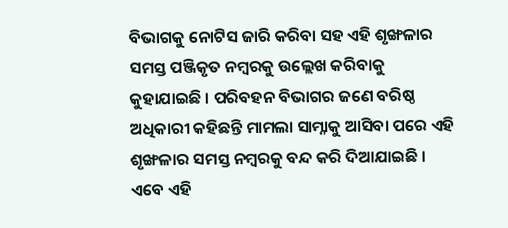ବିଭାଗକୁ ନୋଟିସ ଜାରି କରିବା ସହ ଏହି ଶୃଙ୍ଖଳାର ସମସ୍ତ ପଞ୍ଜିକୃତ ନମ୍ବରକୁ ଉଲ୍ଲେଖ କରିବାକୁ କୁହାଯାଇଛି । ପରିବହନ ବିଭାଗର ଜଣେ ବରିଷ୍ଠ ଅଧିକାରୀ କହିଛନ୍ତି ମାମଲା ସାମ୍ନାକୁ ଆସିବା ପରେ ଏହି ଶୃଙ୍ଖଳାର ସମସ୍ତ ନମ୍ବରକୁ ବନ୍ଦ କରି ଦିଆଯାଇଛି । ଏବେ ଏହି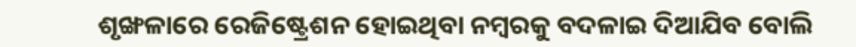ଶୃଙ୍ଖଳାରେ ରେଜିଷ୍ଟ୍ରେଶନ ହୋଇଥିବା ନମ୍ବରକୁ ବଦଳାଇ ଦିଆଯିବ ବୋଲି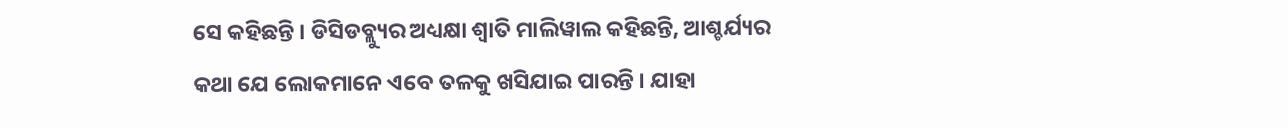ସେ କହିଛନ୍ତି । ଡିସିଡବ୍ଲ୍ୟୁର ଅଧ୍ୟକ୍ଷା ଶ୍ୱାତି ମାଲିୱାଲ କହିଛନ୍ତି, ଆଶ୍ଚର୍ଯ୍ୟର କଥା ଯେ ଲୋକମାନେ ଏବେ ତଳକୁ ଖସିଯାଇ ପାରନ୍ତି । ଯାହା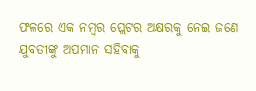ଫଳରେ ଏକ ନମ୍ବର ପ୍ଲେଟର ଅକ୍ଷରକୁ ନେଇ ଜଣେ ଯୁବତୀଙ୍କୁ ଅପମାନ ସହିବାକୁ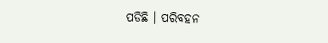ପଡିଛି । ପରିବହନ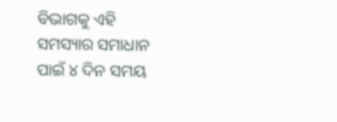ବିଭାଗକୁ ଏହି ସମସ୍ୟାର ସମାଧାନ ପାଇଁ ୪ ଦିନ ସମୟ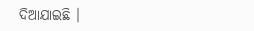ଦିଆଯାଇଛି ।